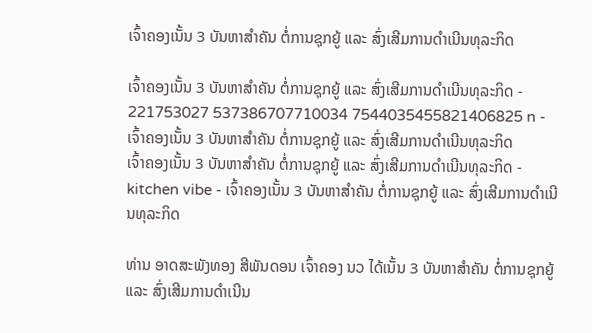ເຈົ້າຄອງເນັ້ນ 3 ບັນຫາສຳຄັນ ຕໍ່ການຊຸກຍູ້ ແລະ ສົ່ງເສີມການດຳເນີນທຸລະກິດ

ເຈົ້າຄອງເນັ້ນ 3 ບັນຫາສຳຄັນ ຕໍ່ການຊຸກຍູ້ ແລະ ສົ່ງເສີມການດຳເນີນທຸລະກິດ - 221753027 537386707710034 7544035455821406825 n - ເຈົ້າຄອງເນັ້ນ 3 ບັນຫາສຳຄັນ ຕໍ່ການຊຸກຍູ້ ແລະ ສົ່ງເສີມການດຳເນີນທຸລະກິດ
ເຈົ້າຄອງເນັ້ນ 3 ບັນຫາສຳຄັນ ຕໍ່ການຊຸກຍູ້ ແລະ ສົ່ງເສີມການດຳເນີນທຸລະກິດ - kitchen vibe - ເຈົ້າຄອງເນັ້ນ 3 ບັນຫາສຳຄັນ ຕໍ່ການຊຸກຍູ້ ແລະ ສົ່ງເສີມການດຳເນີນທຸລະກິດ

ທ່ານ ອາດສະພັງທອງ ສີພັນດອນ ເຈົ້າຄອງ ນວ ໄດ້ເນັ້ນ 3 ບັນຫາສຳຄັນ ຕໍ່ການຊຸກຍູ້ ແລະ ສົ່ງເສີມການດຳເນີນ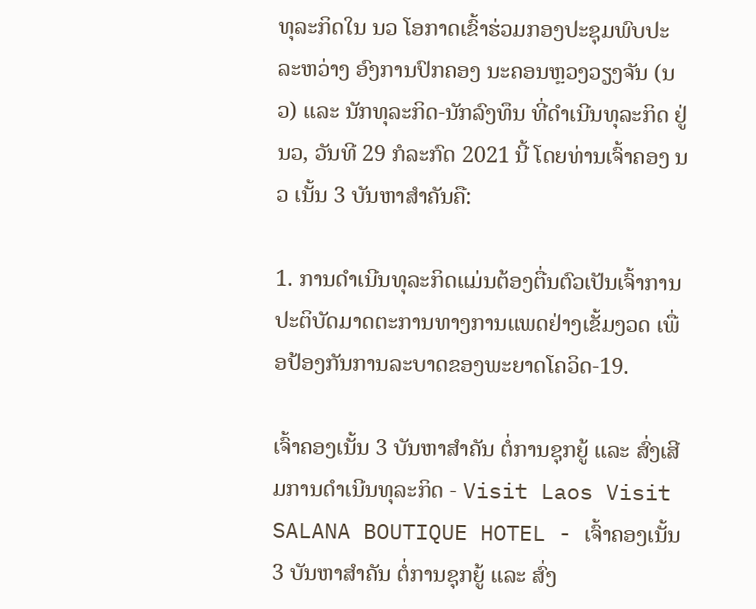ທຸລະກິດໃນ ນວ ໂອກາດເຂົ້າຮ່ວມກອງປະຊຸມພົບປະ ລະຫວ່າງ ອົງການປົກຄອງ ນະຄອນຫຼວງວຽງຈັນ (ນວ) ແລະ ນັກທຸລະກິດ-ນັກລົງທຶນ ທີ່ດໍາເນີນທຸລະກິດ ຢູ່ ນວ, ວັນທີ 29 ກໍລະກົດ 2021 ນີ້ ໂດຍທ່ານເຈົ້າຄອງ ນວ ເນັ້ນ 3 ບັນຫາສຳຄັນຄື:

1. ການດຳເນີນທຸລະກິດແມ່ນຕ້ອງຕື່ນຕົວເປັນເຈົ້າການປະຕິບັດມາດຕະການທາງການແພດຢ່າງເຂັ້ມງວດ ເພື່ອປ້ອງກັນການລະບາດຂອງພະຍາດໂຄວິດ-19.

ເຈົ້າຄອງເນັ້ນ 3 ບັນຫາສຳຄັນ ຕໍ່ການຊຸກຍູ້ ແລະ ສົ່ງເສີມການດຳເນີນທຸລະກິດ - Visit Laos Visit SALANA BOUTIQUE HOTEL - ເຈົ້າຄອງເນັ້ນ 3 ບັນຫາສຳຄັນ ຕໍ່ການຊຸກຍູ້ ແລະ ສົ່ງ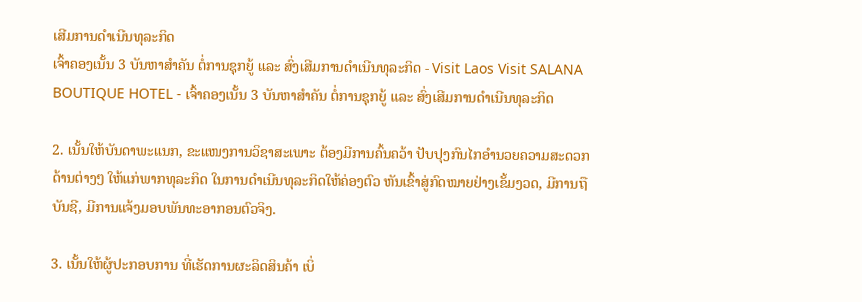ເສີມການດຳເນີນທຸລະກິດ
ເຈົ້າຄອງເນັ້ນ 3 ບັນຫາສຳຄັນ ຕໍ່ການຊຸກຍູ້ ແລະ ສົ່ງເສີມການດຳເນີນທຸລະກິດ - Visit Laos Visit SALANA BOUTIQUE HOTEL - ເຈົ້າຄອງເນັ້ນ 3 ບັນຫາສຳຄັນ ຕໍ່ການຊຸກຍູ້ ແລະ ສົ່ງເສີມການດຳເນີນທຸລະກິດ

2. ເນັ້ນໃຫ້ບັນດາພະແນກ, ຂະແໜງການວິຊາສະເພາະ ຕ້ອງມີການຄົ້ນຄວ້າ ປັບປຸງກົນໄກອໍານວຍຄວາມສະດວກດ້ານຕ່າງໆ ໃຫ້ແກ່ພາກທຸລະກິດ ໃນການດຳເນີນທຸລະກິດໃຫ້ຄ່ອງຕົວ ຫັນເຂົ້າສູ່ກົດໝາຍຢ່າງເຂັ້ມງວດ, ມີການຖືບັນຊີ, ມີການແຈ້ງມອບພັນທະອາກອນຕົວຈິງ.

3. ເນັ້ນໃຫ້ຜູ້ປະກອບການ ທີ່ເຮັດການຜະລິດສິນຄ້າ ເບິ່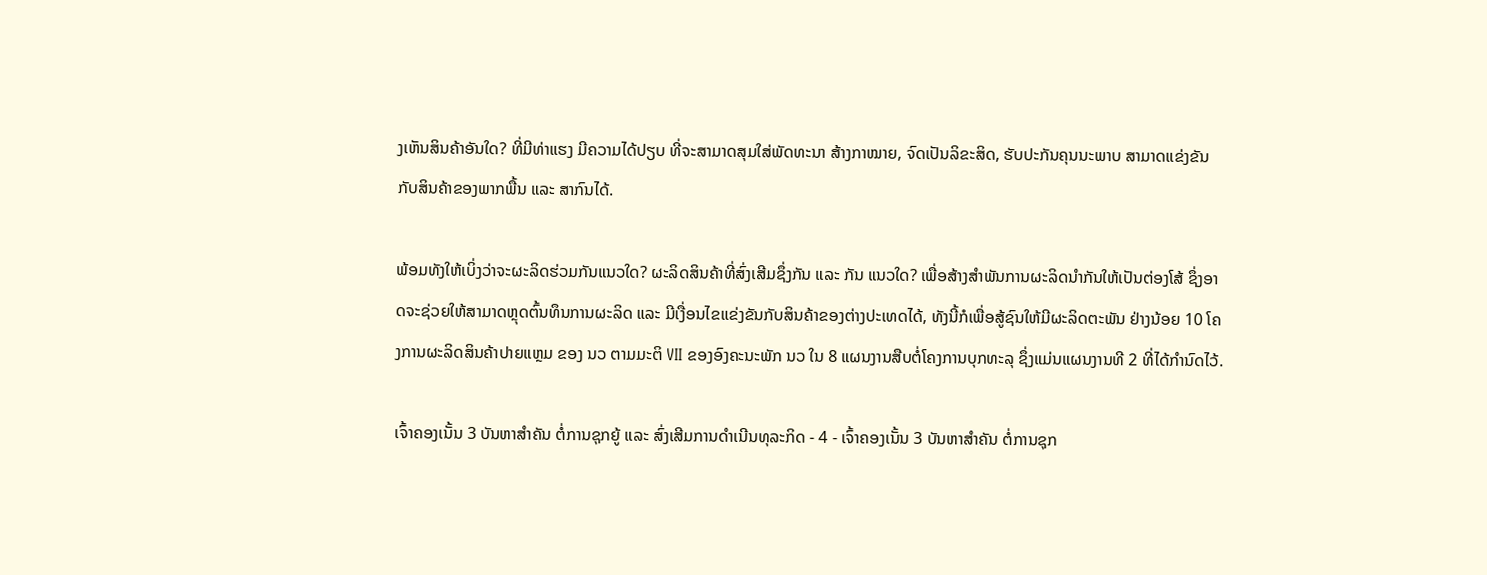ງເຫັນສິນຄ້າອັນໃດ? ທີ່ມີທ່າແຮງ ມີຄວາມໄດ້ປຽບ ທີ່ຈະສາມາດສຸມໃສ່ພັດທະນາ ສ້າງກາໝາຍ, ຈົດເປັນລິຂະສິດ, ຮັບປະກັນຄຸນນະພາບ ສາມາດແຂ່ງຂັນກັບສິນຄ້າຂອງພາກພື້ນ ແລະ ສາກົນໄດ້.

ພ້ອມທັງໃຫ້ເບິ່ງວ່າຈະຜະລິດຮ່ວມກັນແນວໃດ? ຜະລິດສິນຄ້າທີ່ສົ່ງເສີມຊຶ່ງກັນ ແລະ ກັນ ແນວໃດ? ເພື່ອສ້າງສຳພັນການຜະລິດນຳກັນໃຫ້ເປັນຕ່ອງໂສ້ ຊຶ່ງອາດຈະຊ່ວຍໃຫ້ສາມາດຫຼຸດຕົ້ນທຶນການຜະລິດ ແລະ ມີເງື່ອນໄຂແຂ່ງຂັນກັບສິນຄ້າຂອງຕ່າງປະເທດໄດ້, ທັງນີ້ກໍເພື່ອສູ້ຊົນໃຫ້ມີຜະລິດຕະພັນ ຢ່າງນ້ອຍ 10 ໂຄງການຜະລິດສິນຄ້າປາຍແຫຼມ ຂອງ ນວ ຕາມມະຕິ VII ຂອງອົງຄະນະພັກ ນວ ໃນ 8 ແຜນງານສືບຕໍ່ໂຄງການບຸກທະລຸ ຊຶ່ງແມ່ນແຜນງານທີ 2 ທີ່ໄດ້ກຳນົດໄວ້.

ເຈົ້າຄອງເນັ້ນ 3 ບັນຫາສຳຄັນ ຕໍ່ການຊຸກຍູ້ ແລະ ສົ່ງເສີມການດຳເນີນທຸລະກິດ - 4 - ເຈົ້າຄອງເນັ້ນ 3 ບັນຫາສຳຄັນ ຕໍ່ການຊຸກ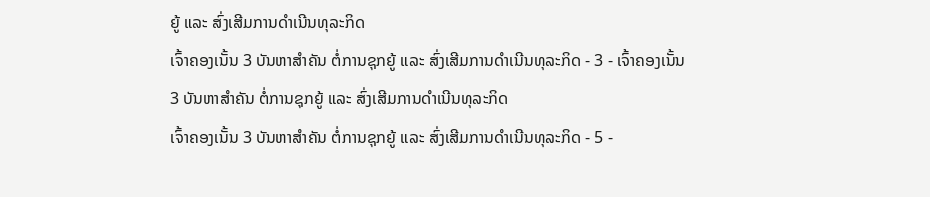ຍູ້ ແລະ ສົ່ງເສີມການດຳເນີນທຸລະກິດ
ເຈົ້າຄອງເນັ້ນ 3 ບັນຫາສຳຄັນ ຕໍ່ການຊຸກຍູ້ ແລະ ສົ່ງເສີມການດຳເນີນທຸລະກິດ - 3 - ເຈົ້າຄອງເນັ້ນ 3 ບັນຫາສຳຄັນ ຕໍ່ການຊຸກຍູ້ ແລະ ສົ່ງເສີມການດຳເນີນທຸລະກິດ
ເຈົ້າຄອງເນັ້ນ 3 ບັນຫາສຳຄັນ ຕໍ່ການຊຸກຍູ້ ແລະ ສົ່ງເສີມການດຳເນີນທຸລະກິດ - 5 -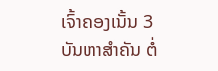ເຈົ້າຄອງເນັ້ນ 3 ບັນຫາສຳຄັນ ຕໍ່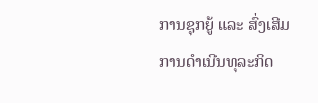ການຊຸກຍູ້ ແລະ ສົ່ງເສີມການດຳເນີນທຸລະກິດ